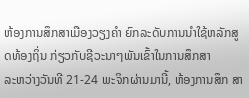ຫ້ອງການສຶກສາເມືອງວຽງຄຳ ຍົກລະດັບການນຳໃຊ້ຫລັກສູດທ້ອງຖິ່ນ ກ່ຽວກັບຊີວະນາໆພັນເຂົ້າໃນການສຶກສາ
ລະຫວ່າງວັນທີ 21-24 ພະຈິກຜ່ານມານີ້, ຫ້ອງການສຶກ ສາ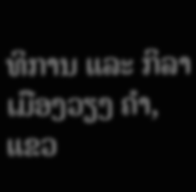ທິການ ແລະ ກິລາ ເມືອງວຽງ ຄໍາ, ແຂວ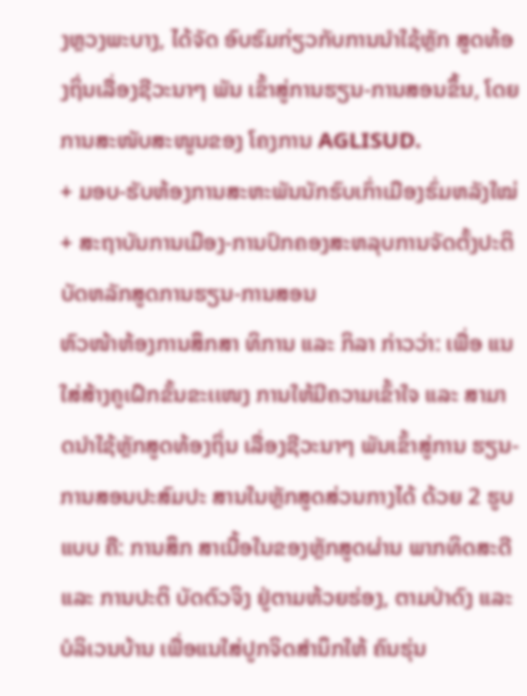ງຫຼວງພະບາງ, ໄດ້ຈັດ ອົບຮົມກ່ຽວກັບການນໍາໃຊ້ຫຼັກ ສູດທ້ອງຖິ່ນເລື່ອງຊີວະນາໆ ພັນ ເຂົ້າສູ່ການຮຽນ-ການສອນຂຶ້ນ, ໂດຍການສະໜັບສະໜູນຂອງ ໂຄງການ AGLISUD.
+ ມອບ-ຮັບຫ້ອງການສະຫະພັນນັກຮົບເກົ່າເມືອງຮົ່ມຫລັງໃໝ່
+ ສະຖາບັນການເມືອງ-ການປົກຄອງສະຫລຸບການຈັດຕັ້ງປະຕິບັດຫລັກສູດການຮຽນ-ການສອນ
ຫົວໜ້າຫ້ອງການສຶກສາ ທິການ ແລະ ກິລາ ກ່າວວ່າ: ເພື່ອ ແນໃສ່ສ້າງຄູເຝຶກຂັ້ນຂະເເໜງ ການໃຫ້ມີຄວາມເຂົ້າໃຈ ແລະ ສາມາດນໍາໃຊ້ຫຼັກສູດທ້ອງຖິ່ນ ເລື່ອງຊີວະນາໆ ພັນເຂົ້າສູ່ການ ຮຽນ-ການສອນປະສົມປະ ສານໃນຫຼັກສູດສ່ວນກາງໄດ້ ດ້ວຍ 2 ຮູບແບບ ຄື: ການສຶກ ສາເນື້ອໃນຂອງຫຼັກສູດຜ່ານ ພາກທິດສະດີ ແລະ ການປະຕິ ບັດຕົວຈິງ ຢູ່ຕາມຫ້ວຍຮ່ອງ, ຕາມປ່າດົງ ແລະ ບໍລິເວນບ້ານ ເພື່ອແນໃສ່ປູກຈິດສໍານຶກໃຫ້ ຄົນຮຸ່ນ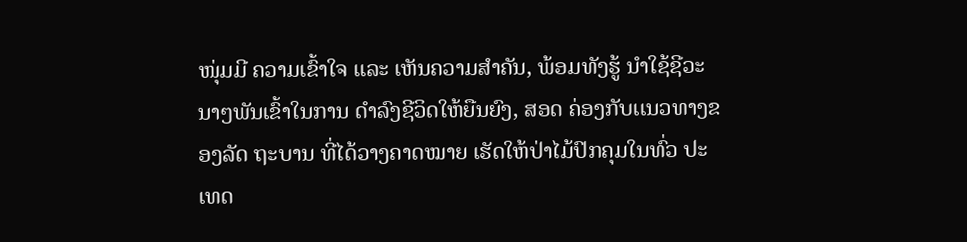ໜຸ່ມມີ ຄວາມເຂົ້າໃຈ ແລະ ເຫັນຄວາມສໍາຄັນ, ພ້ອມທັງຮູ້ ນໍາໃຊ້ຊີວະນາໆພັນເຂົ້າໃນການ ດໍາລົງຊີວິດໃຫ້ຍືນຍົງ, ສອດ ຄ່ອງກັບເເນວທາງຂອງລັດ ຖະບານ ທີ່ໄດ້ວາງຄາດໝາຍ ເຮັດໃຫ້ປ່າໄມ້ປົກຄຸມໃນທົ່ວ ປະເທດ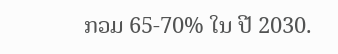ກວມ 65-70% ໃນ ປີ 2030.